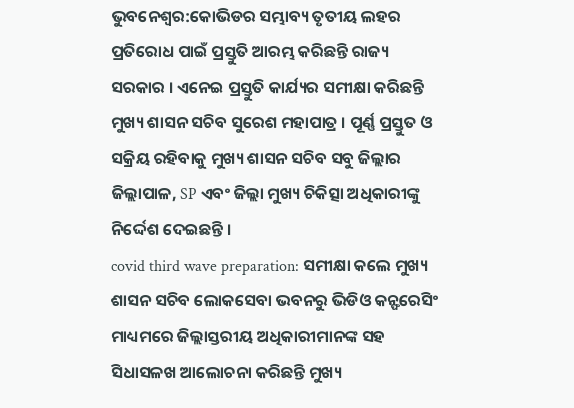ଭୁବନେଶ୍ବର:କୋଭିଡର ସମ୍ଭାବ୍ୟ ତୃତୀୟ ଲହର ପ୍ରତିରୋଧ ପାଇଁ ପ୍ରସ୍ତୁତି ଆରମ୍ଭ କରିଛନ୍ତି ରାଜ୍ୟ ସରକାର । ଏନେଇ ପ୍ରସ୍ତୁତି କାର୍ଯ୍ୟର ସମୀକ୍ଷା କରିଛନ୍ତି ମୁଖ୍ୟ ଶାସନ ସଚିବ ସୁରେଶ ମହାପାତ୍ର । ପୂର୍ଣ୍ଣ ପ୍ରସ୍ତୁତ ଓ ସକ୍ରିୟ ରହିବାକୁ ମୁଖ୍ୟ ଶାସନ ସଚିବ ସବୁ ଜିଲ୍ଲାର ଜିଲ୍ଲାପାଳ, SP ଏବଂ ଜିଲ୍ଲା ମୁଖ୍ୟ ଚିକିତ୍ସା ଅଧିକାରୀଙ୍କୁ ନିର୍ଦ୍ଦେଶ ଦେଇଛନ୍ତି ।
covid third wave preparation: ସମୀକ୍ଷା କଲେ ମୁଖ୍ୟ ଶାସନ ସଚିବ ଲୋକସେବା ଭବନରୁ ଭିଡିଓ କନ୍ଫରେସିଂ ମାଧ୍ୟମରେ ଜିଲ୍ଲାସ୍ତରୀୟ ଅଧିକାରୀମାନଙ୍କ ସହ ସିଧାସଳଖ ଆଲୋଚନା କରିଛନ୍ତି ମୁଖ୍ୟ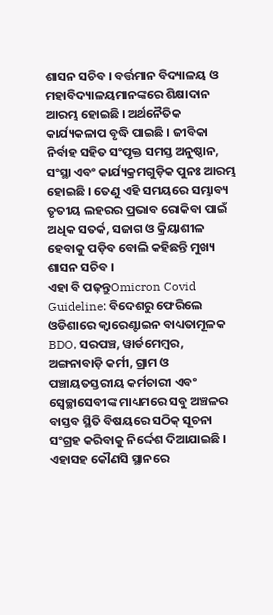ଶାସନ ସଚିବ । ବର୍ତ୍ତମାନ ବିଦ୍ୟାଳୟ ଓ ମହାବିଦ୍ୟାଳୟମାନଙ୍କରେ ଶିକ୍ଷାଦାନ ଆରମ୍ଭ ହୋଇଛି । ଅର୍ଥନୈତିକ କାର୍ଯ୍ୟକଳାପ ବୃଦ୍ଧି ପାଇଛି । ଜୀବିକା ନିର୍ବାହ ସହିତ ସଂପୃକ୍ତ ସମସ୍ତ ଅନୁଷ୍ଠାନ, ସଂସ୍ଥା ଏବଂ କାର୍ଯ୍ୟକ୍ରମଗୁଡ଼ିକ ପୁନଃ ଆରମ୍ଭ ହୋଇଛି । ତେଣୁ ଏହି ସମୟରେ ସମ୍ଭାବ୍ୟ ତୃତୀୟ ଲହରର ପ୍ରଭାବ ରୋକିବା ପାଇଁ ଅଧିକ ସତର୍କ, ସଜାଗ ଓ କ୍ରିୟାଶୀଳ ହେବାକୁ ପଡ଼ିବ ବୋଲି କହିଛନ୍ତି ମୁଖ୍ୟ ଶାସନ ସଚିବ ।
ଏହା ବି ପଢ଼ନ୍ତୁOmicron Covid Guideline: ବିଦେଶରୁ ଫେରିଲେ ଓଡିଶାରେ କ୍ବାରେଣ୍ଟାଇନ ବାଧ୍ୟତାମୂଳକ
BDO, ସରପଞ୍ଚ, ୱାର୍ଡମେମ୍ବର, ଅଙ୍ଗନାବାଡ଼ି କର୍ମୀ, ଗ୍ରାମ ଓ ପଞ୍ଚାୟତସ୍ତରୀୟ କର୍ମଚାରୀ ଏବଂ ସ୍ୱେଚ୍ଛାସେବୀଙ୍କ ମାଧ୍ୟମରେ ସବୁ ଅଞ୍ଚଳର ବାସ୍ତବ ସ୍ଥିତି ବିଷୟରେ ସଠିକ୍ ସୂଚନା ସଂଗ୍ରହ କରିବାକୁ ନିର୍ଦ୍ଦେଶ ଦିଆଯାଇଛି । ଏହାସହ କୌଣସି ସ୍ଥାନରେ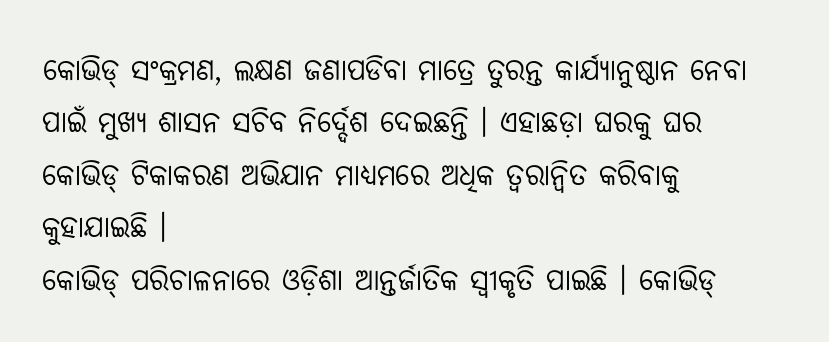କୋଭିଡ୍ ସଂକ୍ରମଣ, ଲକ୍ଷଣ ଜଣାପଡିବା ମାତ୍ରେ ତୁରନ୍ତ କାର୍ଯ୍ୟାନୁଷ୍ଠାନ ନେବା ପାଇଁ ମୁଖ୍ୟ ଶାସନ ସଚିବ ନିର୍ଦ୍ଦେଶ ଦେଇଛନ୍ତି । ଏହାଛଡ଼ା ଘରକୁ ଘର କୋଭିଡ୍ ଟିକାକରଣ ଅଭିଯାନ ମାଧ୍ୟମରେ ଅଧିକ ତ୍ୱରାନ୍ୱିତ କରିବାକୁ କୁହାଯାଇଛି ।
କୋଭିଡ୍ ପରିଚାଳନାରେ ଓଡ଼ିଶା ଆନ୍ତର୍ଜାତିକ ସ୍ୱୀକୃତି ପାଇଛି । କୋଭିଡ୍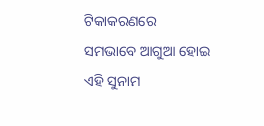ଟିକାକରଣରେ ସମଭାବେ ଆଗୁଆ ହୋଇ ଏହି ସୁନାମ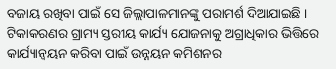ବଜାୟ ରଖିବା ପାଇଁ ସେ ଜିଲ୍ଲାପାଳମାନଙ୍କୁ ପରାମର୍ଶ ଦିଆଯାଇଛି । ଟିକାକରଣର ଗ୍ରାମ୍ୟ ସ୍ତରୀୟ କାର୍ଯ୍ୟ ଯୋଜନାକୁ ଅଗ୍ରାଧିକାର ଭିତ୍ତିରେ କାର୍ଯ୍ୟାନ୍ୱୟନ କରିବା ପାଇଁ ଉନ୍ନୟନ କମିଶନର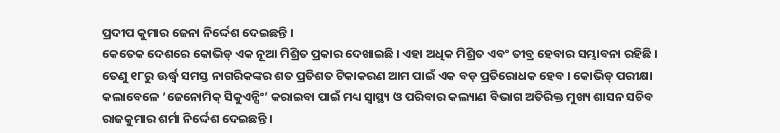ପ୍ରଦୀପ କୁମାର ଜେନା ନିର୍ଦ୍ଦେଶ ଦେଇଛନ୍ତି ।
କେତେକ ଦେଶରେ କୋଭିଡ୍ ଏକ ନୂଆ ମିଶ୍ରିତ ପ୍ରକାର ଦେଖାଇଛି । ଏହା ଅଧିକ ମିଶ୍ରିତ ଏବଂ ତୀବ୍ର ହେବାର ସମ୍ଭାବନା ରହିଛି । ତେଣୁ ୧୮ରୁ ଊର୍ଦ୍ଧ୍ଵ ସମସ୍ତ ନାଗରିକଙ୍କର ଶତ ପ୍ରତିଶତ ଟିକାକରଣ ଆମ ପାଇଁ ଏକ ବଡ଼ ପ୍ରତିରୋଧକ ହେବ । କୋଭିଡ୍ ପରୀକ୍ଷା କଲାବେଳେ ‘ଜେନୋମିକ୍ ସିକୁଏନ୍ସିଂ’ କରାଇବା ପାଇଁ ମଧ୍ୟ ସ୍ୱାସ୍ଥ୍ୟ ଓ ପରିବାର କଲ୍ୟାଣ ବିଭାଗ ଅତିରିକ୍ତ ମୁଖ୍ୟ ଶାସନ ସଚିବ ରାଜକୁମାର ଶର୍ମା ନିର୍ଦ୍ଦେଶ ଦେଇଛନ୍ତି ।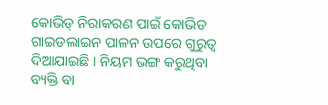କୋଭିଡ୍ ନିରାକରଣ ପାଇଁ କୋଭିଡ ଗାଇଡଲାଇନ ପାଳନ ଉପରେ ଗୁରୁତ୍ବ ଦିଆଯାଇଛି । ନିୟମ ଭଙ୍ଗ କରୁଥିବା ବ୍ୟକ୍ତି ବା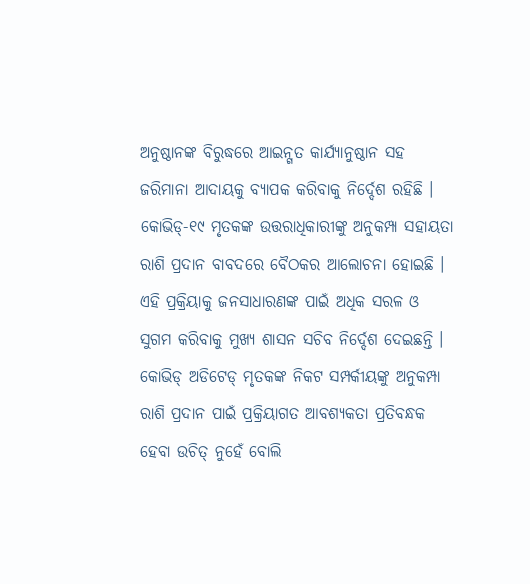ଅନୁଷ୍ଠାନଙ୍କ ବିରୁଦ୍ଧରେ ଆଇନ୍ଗତ କାର୍ଯ୍ୟାନୁଷ୍ଠାନ ସହ ଜରିମାନା ଆଦାୟକୁ ବ୍ୟାପକ କରିବାକୁ ନିର୍ଦ୍ଦେଶ ରହିଛି ।
କୋଭିଡ୍-୧୯ ମୃତକଙ୍କ ଉତ୍ତରାଧିକାରୀଙ୍କୁ ଅନୁକମ୍ପା ସହାୟତା ରାଶି ପ୍ରଦାନ ବାବଦରେ ବୈଠକର ଆଲୋଚନା ହୋଇଛି । ଏହି ପ୍ରକ୍ରିୟାକୁ ଜନସାଧାରଣଙ୍କ ପାଇଁ ଅଧିକ ସରଳ ଓ ସୁଗମ କରିବାକୁ ମୁଖ୍ୟ ଶାସନ ସଚିବ ନିର୍ଦ୍ଦେଶ ଦେଇଛନ୍ତି । କୋଭିଡ୍ ଅଡିଟେଡ୍ ମୃତକଙ୍କ ନିକଟ ସମ୍ପର୍କୀୟଙ୍କୁ ଅନୁକମ୍ପା ରାଶି ପ୍ରଦାନ ପାଇଁ ପ୍ରକ୍ରିୟାଗତ ଆବଶ୍ୟକତା ପ୍ରତିବନ୍ଧକ ହେବା ଉଚିତ୍ ନୁହେଁ ବୋଲି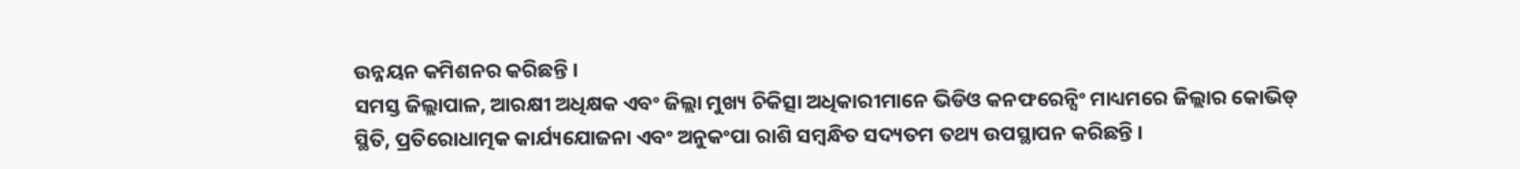ଉନ୍ନୟନ କମିଶନର କରିଛନ୍ତି ।
ସମସ୍ତ ଜିଲ୍ଲାପାଳ, ଆରକ୍ଷୀ ଅଧିକ୍ଷକ ଏବଂ ଜିଲ୍ଲା ମୁଖ୍ୟ ଚିକିତ୍ସା ଅଧିକାରୀମାନେ ଭିଡିଓ କନଫରେନ୍ସିଂ ମାଧ୍ୟମରେ ଜିଲ୍ଲାର କୋଭିଡ୍ ସ୍ଥିତି, ପ୍ରତିରୋଧାତ୍ମକ କାର୍ଯ୍ୟଯୋଜନା ଏବଂ ଅନୁକଂପା ରାଶି ସମ୍ବନ୍ଧିତ ସଦ୍ୟତମ ତଥ୍ୟ ଉପସ୍ଥାପନ କରିଛନ୍ତି ।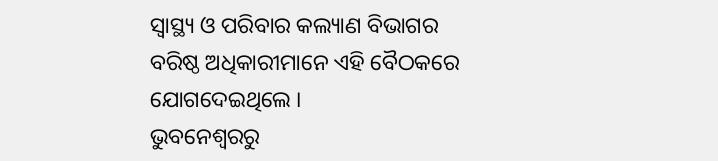ସ୍ୱାସ୍ଥ୍ୟ ଓ ପରିବାର କଲ୍ୟାଣ ବିଭାଗର ବରିଷ୍ଠ ଅଧିକାରୀମାନେ ଏହି ବୈଠକରେ ଯୋଗଦେଇଥିଲେ ।
ଭୁବନେଶ୍ବରରୁ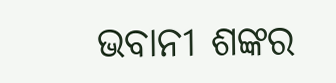ଭବାନୀ ଶଙ୍କର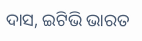ଦାସ, ଇଟିଭି ଭାରତ